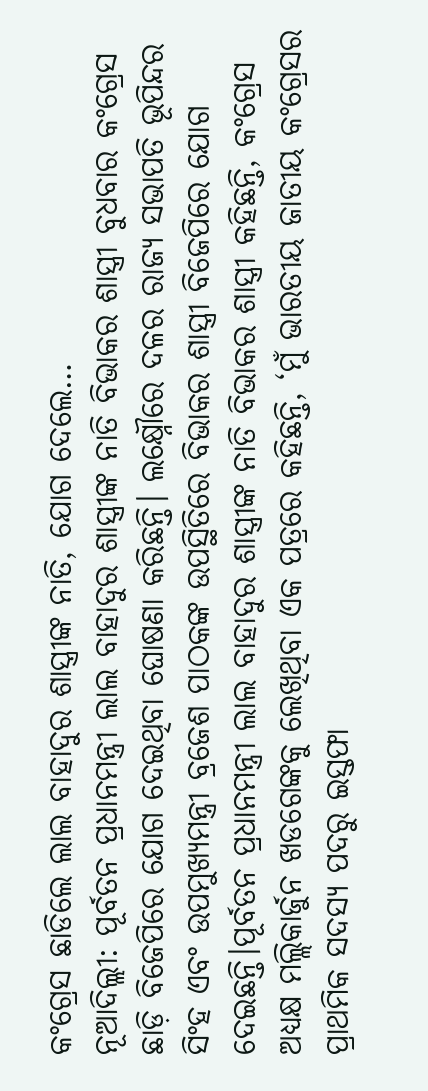କଂଗ୍ରେସ ଛାଡିଲେ ଲାଲ ବାହାଦୁର ଶାସ୍ତ୍ରୀଙ୍କ ନାତି, ଯୋଗ ଦେଲେ…
ନୂଆଦିଲ୍ଲୀ: ପୂର୍ବତନ ପ୍ରଧାନମନ୍ତ୍ରୀ ଲାଲ ବାହାଦୁର ଶାସ୍ତ୍ରୀଙ୍କ ନାତି ବିଭାକର ଶାସ୍ତ୍ରୀ ବୁଧବାର କଂଗ୍ରେସ ଛାଡ଼ି ବିଜେପିରେ ଯୋଗ ଦେଇଥିବା ଘୋଷଣା କରିଛନ୍ତି। ଲକ୍ଷ୍ନୌରେ ଦଳର ରାଜ୍ୟ ସଭାପତି ଭୂପିନ୍ଦର ସିଂହ ଏବଂ ଉପମୁଖ୍ୟମନ୍ତ୍ରୀ ବ୍ରଜେଶ ପାଠକଙ୍କ ଉପସ୍ଥିତିରେ ବିଭାକର ଶାସ୍ତ୍ରୀ ବିଜେପିରେ ଯୋଗ ଦେଇଛନ୍ତି।ପୂର୍ବତନ ପ୍ରଧାନମନ୍ତ୍ରୀ ଲାଲ ବାହାଦୁର ଶାସ୍ତ୍ରୀଙ୍କ ନାତି ବିଭାକର ଶାସ୍ତ୍ରୀ କହିଛନ୍ତି, କଂଗ୍ରେସ ଅଧ୍ୟକ୍ଷ ମଲ୍ଲିକାର୍ଜୁନ ଖଡଗେଙ୍କକୁ ଲେଖିଥିବା ଏକ ପତ୍ରରେ କହିଛନ୍ତି, ‘ମୁଁ ଭାରତୀୟ ଜାତୀୟ କଂଗ୍ରେସର ପ୍ରାଥମିକ ସଦସ୍ୟ ପଦରୁ ଇସ୍ତଫା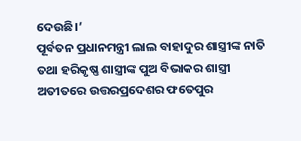ଦେଉଛି।’
ପୂର୍ବତନ ପ୍ରଧାନମନ୍ତ୍ରୀ ଲାଲ ବାହାଦୁର ଶାସ୍ତ୍ରୀଙ୍କ ନାତି ତଥା ହରିକୃଷ୍ଣ ଶାସ୍ତ୍ରୀଙ୍କ ପୁଅ ବିଭାକର ଶାସ୍ତ୍ରୀ ଅତୀତରେ ଉତ୍ତରପ୍ରଦେଶର ଫତେପୁର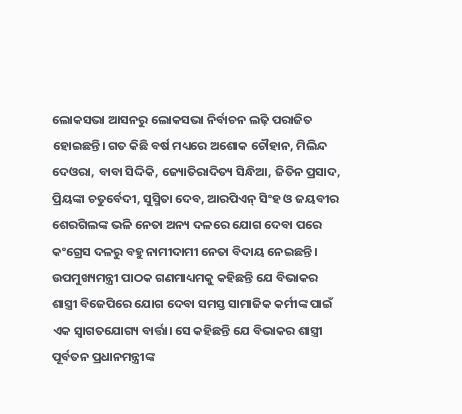ଲୋକସଭା ଆସନରୁ ଲୋକସଭା ନିର୍ବାଚନ ଲଢ଼ି ପରାଜିତ ହୋଇଛନ୍ତି। ଗତ କିଛି ବର୍ଷ ମଧ୍ୟରେ ଅଶୋକ ଚୌହାନ, ମିଲିନ୍ଦ ଦେଓରା, ବାବା ସିଦ୍ଦିକି, ଜ୍ୟୋତିରାଦିତ୍ୟ ସିନ୍ଧିଆ, ଜିତିନ ପ୍ରସାଦ, ପ୍ରିୟଙ୍କା ଚତୁର୍ବେଦୀ, ସୁସ୍ମିତା ଦେବ, ଆରପିଏନ୍ ସିଂହ ଓ ଜୟବୀର ଶେରଗିଲଙ୍କ ଭଳି ନେତା ଅନ୍ୟ ଦଳରେ ଯୋଗ ଦେବା ପରେ କଂଗ୍ରେସ ଦଳରୁ ବହୁ ନାମୀଦାମୀ ନେତା ବିଦାୟ ନେଇଛନ୍ତି।
ଉପମୁଖ୍ୟମନ୍ତ୍ରୀ ପାଠକ ଗଣମାଧ୍ୟମକୁ କହିଛନ୍ତି ଯେ ବିଭାକର ଶାସ୍ତ୍ରୀ ବିଜେପିରେ ଯୋଗ ଦେବା ସମସ୍ତ ସାମାଜିକ କର୍ମୀଙ୍କ ପାଇଁ ଏକ ସ୍ୱାଗତଯୋଗ୍ୟ ବାର୍ତ୍ତା। ସେ କହିଛନ୍ତି ଯେ ବିଭାକର ଶାସ୍ତ୍ରୀ ପୂର୍ବତନ ପ୍ରଧାନମନ୍ତ୍ରୀଙ୍କ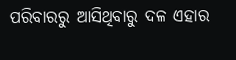ପରିବାରରୁ ଆସିଥିବାରୁ ଦଳ ଏହାର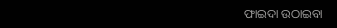ଫାଇଦା ଉଠାଇବା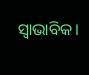ସ୍ୱାଭାବିକ।